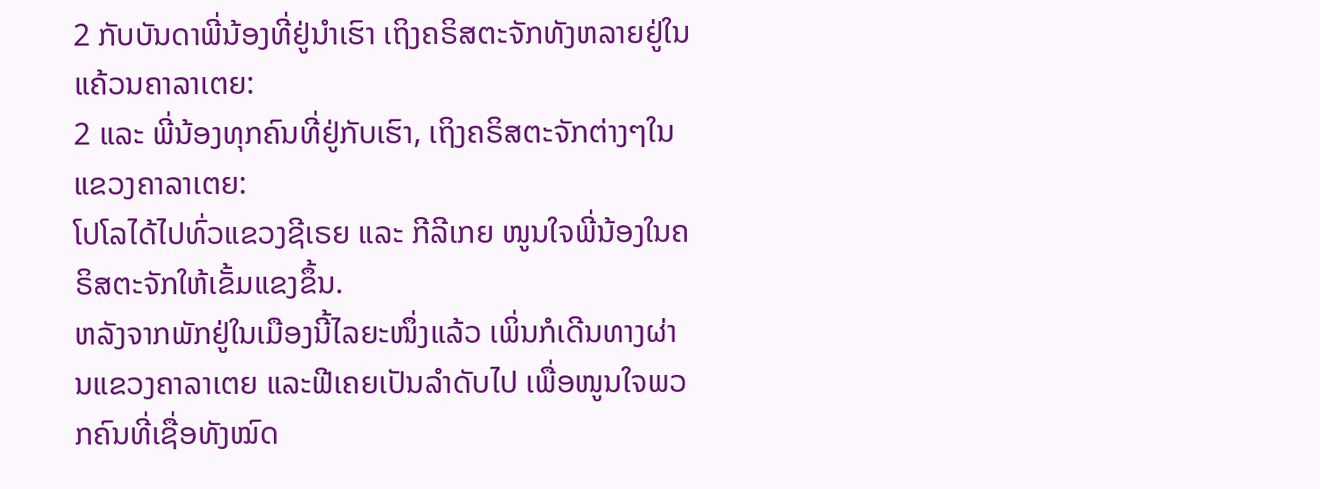2 ກັບບັນດາພີ່ນ້ອງທີ່ຢູ່ນຳເຮົາ ເຖິງຄຣິສຕະຈັກທັງຫລາຍຢູ່ໃນແຄ້ວນຄາລາເຕຍ:
2 ແລະ ພີ່ນ້ອງທຸກຄົນທີ່ຢູ່ກັບເຮົາ, ເຖິງຄຣິສຕະຈັກຕ່າງໆໃນແຂວງຄາລາເຕຍ:
ໂປໂລໄດ້ໄປທົ່ວແຂວງຊີເຣຍ ແລະ ກີລີເກຍ ໜູນໃຈພີ່ນ້ອງໃນຄຣິສຕະຈັກໃຫ້ເຂັ້ມແຂງຂຶ້ນ.
ຫລັງຈາກພັກຢູ່ໃນເມືອງນີ້ໄລຍະໜຶ່ງແລ້ວ ເພິ່ນກໍເດີນທາງຜ່ານແຂວງຄາລາເຕຍ ແລະຟີເຄຍເປັນລຳດັບໄປ ເພື່ອໜູນໃຈພວກຄົນທີ່ເຊື່ອທັງໝົດ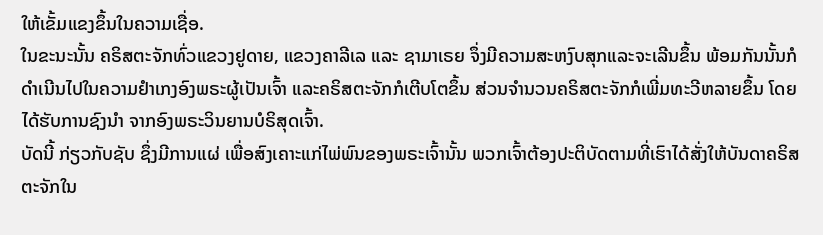ໃຫ້ເຂັ້ມແຂງຂຶ້ນໃນຄວາມເຊື່ອ.
ໃນຂະນະນັ້ນ ຄຣິສຕະຈັກທົ່ວແຂວງຢູດາຍ, ແຂວງຄາລີເລ ແລະ ຊາມາເຣຍ ຈຶ່ງມີຄວາມສະຫງົບສຸກແລະຈະເລີນຂຶ້ນ ພ້ອມກັນນັ້ນກໍດຳເນີນໄປໃນຄວາມຢຳເກງອົງພຣະຜູ້ເປັນເຈົ້າ ແລະຄຣິສຕະຈັກກໍເຕີບໂຕຂຶ້ນ ສ່ວນຈຳນວນຄຣິສຕະຈັກກໍເພີ່ມທະວີຫລາຍຂຶ້ນ ໂດຍໄດ້ຮັບການຊົງນຳ ຈາກອົງພຣະວິນຍານບໍຣິສຸດເຈົ້າ.
ບັດນີ້ ກ່ຽວກັບຊັບ ຊຶ່ງມີການແຜ່ ເພື່ອສົງເຄາະແກ່ໄພ່ພົນຂອງພຣະເຈົ້ານັ້ນ ພວກເຈົ້າຕ້ອງປະຕິບັດຕາມທີ່ເຮົາໄດ້ສັ່ງໃຫ້ບັນດາຄຣິສຕະຈັກໃນ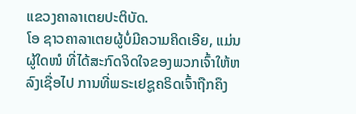ແຂວງຄາລາເຕຍປະຕິບັດ.
ໂອ ຊາວຄາລາເຕຍຜູ້ບໍ່ມີຄວາມຄິດເອີຍ, ແມ່ນຜູ້ໃດໜໍ ທີ່ໄດ້ສະກົດຈິດໃຈຂອງພວກເຈົ້າໃຫ້ຫລົງເຊື່ອໄປ ການທີ່ພຣະເຢຊູຄຣິດເຈົ້າຖືກຄຶງ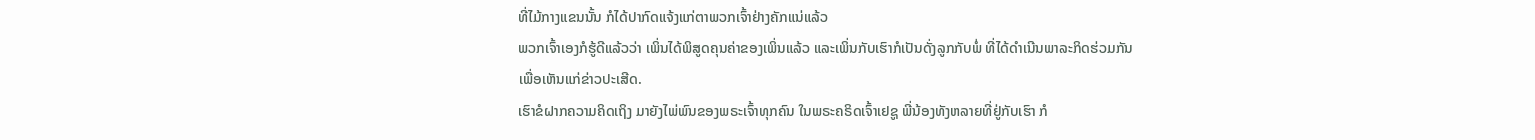ທີ່ໄມ້ກາງແຂນນັ້ນ ກໍໄດ້ປາກົດແຈ້ງແກ່ຕາພວກເຈົ້າຢ່າງຄັກແນ່ແລ້ວ
ພວກເຈົ້າເອງກໍຮູ້ດີແລ້ວວ່າ ເພິ່ນໄດ້ພິສູດຄຸນຄ່າຂອງເພິ່ນແລ້ວ ແລະເພິ່ນກັບເຮົາກໍເປັນດັ່ງລູກກັບພໍ່ ທີ່ໄດ້ດຳເນີນພາລະກິດຮ່ວມກັນ ເພື່ອເຫັນແກ່ຂ່າວປະເສີດ.
ເຮົາຂໍຝາກຄວາມຄິດເຖິງ ມາຍັງໄພ່ພົນຂອງພຣະເຈົ້າທຸກຄົນ ໃນພຣະຄຣິດເຈົ້າເຢຊູ ພີ່ນ້ອງທັງຫລາຍທີ່ຢູ່ກັບເຮົາ ກໍ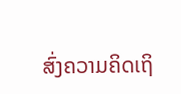ສົ່ງຄວາມຄິດເຖິ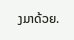ງມາດ້ວຍ.